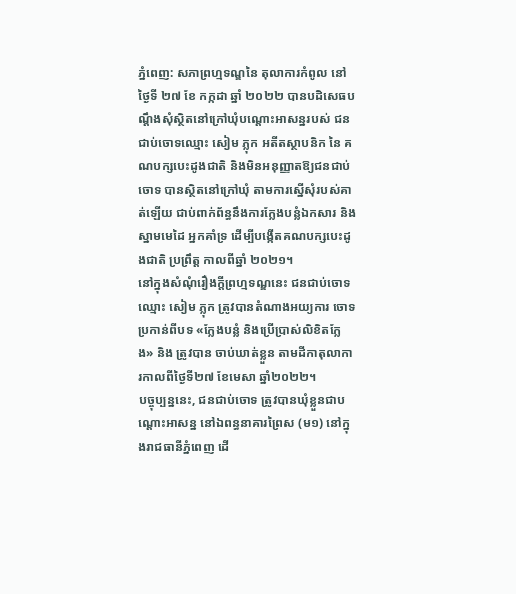ភ្នំពេញ: សភាព្រហ្មទណ្ឌនៃ តុលាការកំពូល នៅថ្ងៃទី ២៧ ខែ កក្កដា ឆ្នាំ ២០២២ បានបដិសេធបណ្ដឹងសុំស្ថិតនៅក្រៅឃុំបណ្ដោះអាសន្នរបស់ ជនជាប់ចោទឈ្មោះ សៀម ភ្លុក អតីតស្ថាបនិក នៃ គណបក្សបេះដូងជាតិ និងមិនអនុញ្ញាតឱ្យជនជាប់ចោទ បានស្ថិតនៅក្រៅឃុំ តាមការស្នើសុំរបស់គាត់ឡើយ ជាប់ពាក់ព័ន្ធនឹងការក្លែងបន្លំឯកសារ និង ស្នាមមេដៃ អ្នកគាំទ្រ ដើម្បីបង្កើតគណបក្សបេះដូងជាតិ ប្រព្រឹត្ត កាលពីឆ្នាំ ២០២១។
នៅក្នុងសំណុំរឿងក្តីព្រហ្មទណ្ឌនេះ ជនជាប់ចោទឈ្មោះ សៀម ភ្លុក ត្រូវបានតំណាងអយ្យការ ចោទប្រកាន់ពីបទ «ក្លែងបន្លំ និងប្រើប្រាស់លិខិតក្លែង» និង ត្រូវបាន ចាប់ឃាត់ខ្លួន តាមដីកាតុលាការកាលពីថ្ងៃទី២៧ ខែមេសា ឆ្នាំ២០២២។
បច្ចុប្បន្ននេះ, ជនជាប់ចោទ ត្រូវបានឃុំខ្លួនជាបណ្ដោះអាសន្ន នៅឯពន្ធនាគារព្រៃស (ម១) នៅក្នុងរាជធានីភ្នំពេញ ដើ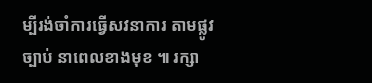ម្បីរង់ចាំការធ្វើសវនាការ តាមផ្លូវច្បាប់ នាពេលខាងមុខ ៕ រក្សា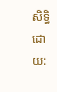សិទ្ធិដោយ: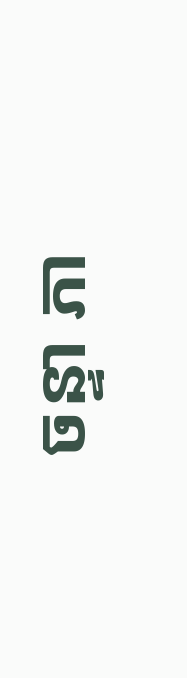ចន្ទា ភា